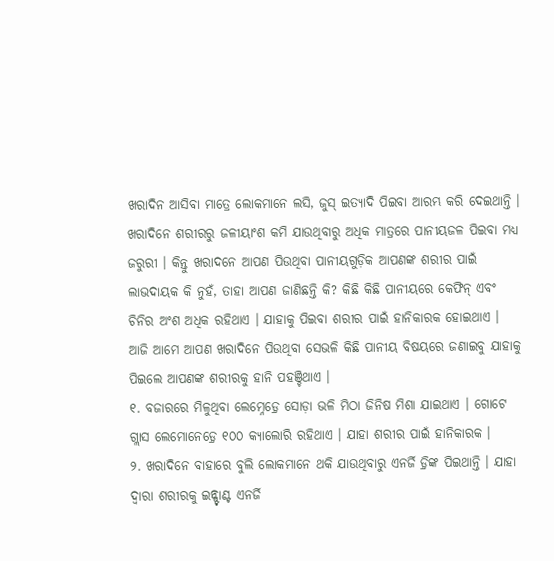ଖରାଦିନ ଆସିବା ମାତ୍ରେ ଲୋକମାନେ ଲସି, ଜୁସ୍ ଇତ୍ୟାଦି ପିଇବା ଆରମ୍ଭ କରି ଦେଇଥାନ୍ତି । ଖରାଦିନେ ଶରୀରରୁ ଜଳୀୟାଂଶ କମି ଯାଉଥିବାରୁ ଅଧିକ ମାତ୍ରରେ ପାନୀୟଜଳ ପିଇବା ମଧ୍ୟ ଜରୁରୀ । କିନ୍ତୁ ଖରାଦନେ ଆପଣ ପିଉଥିବା ପାନୀୟଗୁଡ଼ିକ ଆପଣଙ୍କ ଶରୀର ପାଇଁ ଲାଭଦାୟକ କି ନୁହଁ, ତାହା ଆପଣ ଜାଣିଛନ୍ତି କି? କିଛି କିଛି ପାନୀୟରେ କେଫିନ୍ ଏବଂ ଚିନିର ଅଂଶ ଅଧିକ ରହିଥାଏ । ଯାହାକୁ ପିଇବା ଶରୀର ପାଇଁ ହାନିକାରକ ହୋଇଥାଏ । ଆଜି ଆମେ ଆପଣ ଖରାଦିନେ ପିଉଥିବା ସେଭଳି କିଛି ପାନୀୟ ବିଷୟରେ ଜଣାଇବୁ ଯାହାକୁ ପିଇଲେ ଆପଣଙ୍କ ଶରୀରକୁ ହାନି ପହଞ୍ଚିଥାଏ ।
୧. ବଜାରରେ ମିଳୁଥିବା ଲେମ୍ନେଡ଼୍ରେ ସୋଡ଼ା ଭଳି ମିଠା ଜିନିଷ ମିଶା ଯାଇଥାଏ । ଗୋଟେ ଗ୍ଲାସ ଲେମୋନେଡ଼୍ରେ ୧୦୦ କ୍ୟାଲୋରି ରହିଥାଏ । ଯାହା ଶରୀର ପାଇଁ ହାନିକାରକ ।
୨. ଖରାଦିନେ ବାହାରେ ବୁଲି ଲୋକମାନେ ଥକି ଯାଉଥିବାରୁ ଏନର୍ଜି ଡ଼୍ରିଙ୍କ ପିଇଥାନ୍ତି । ଯାହା ଦ୍ୱାରା ଶରୀରକୁ ଇନ୍ଷ୍ଟାଣ୍ଟ ଏନର୍ଜି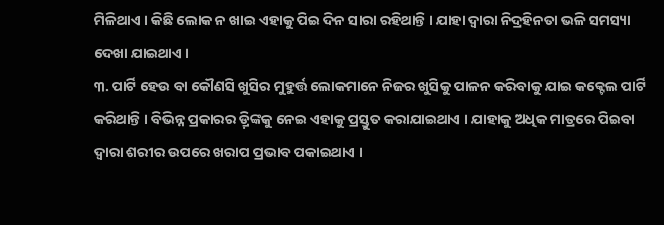ମିଳିଥାଏ । କିଛି ଲୋକ ନ ଖାଇ ଏହାକୁ ପିଇ ଦିନ ସାରା ରହିଥାନ୍ତି । ଯାହା ଦ୍ୱାରା ନିଦ୍ରହିନତା ଭଳି ସମସ୍ୟା ଦେଖା ଯାଇଥାଏ ।
୩. ପାର୍ଟି ହେଉ ବା କୌଣସି ଖୁସିର ମୁହୁର୍ତ୍ତ ଲୋକମାନେ ନିଜର ଖୁସିକୁ ପାଳନ କରିବାକୁ ଯାଇ କକ୍ଟେଲ ପାର୍ଟି କରିଥାନ୍ତି । ବିଭିନ୍ନ ପ୍ରକାରର ଡ଼୍ରିଙ୍କକୁ ନେଇ ଏହାକୁ ପ୍ରସ୍ତୁତ କରାଯାଇଥାଏ । ଯାହାକୁ ଅଧିକ ମାତ୍ରରେ ପିଇବା ଦ୍ୱାରା ଶରୀର ଉପରେ ଖରାପ ପ୍ରଭାବ ପକାଇଥାଏ ।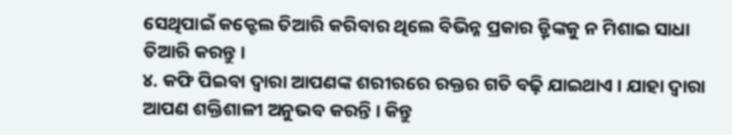ସେଥିପାଇଁ କକ୍ଟେଲ ତିଆରି କରିବାର ଥିଲେ ବିଭିନ୍ନ ପ୍ରକାର ଡ଼୍ରିଙ୍କକୁ ନ ମିଶାଇ ସାଧା ତିଆରି କରନ୍ତୁ ।
୪. କଫି ପିଇବା ଦ୍ୱାରା ଆପଣଙ୍କ ଶରୀରରେ ରକ୍ତର ଗତି ବଢ଼ି ଯାଇଥାଏ । ଯାହା ଦ୍ୱାରା ଆପଣ ଶକ୍ତିଶାଳୀ ଅନୁଭବ କରନ୍ତି । କିନ୍ତୁ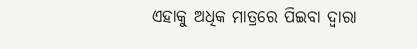ଏହାକୁ ଅଧିକ ମାତ୍ରରେ ପିଇବା ଦ୍ୱାରା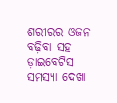ଶରୀରର ଓଜନ ବଢ଼ିବା ସହ ଡ଼ାଇବେଟିସ ସମସ୍ୟା ଦେଖା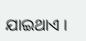ଯାଇଥାଏ ।